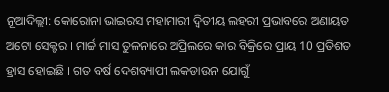ନୂଆଦିଲ୍ଲୀ: କୋରୋନା ଭାଇରସ ମହାମାରୀ ଦ୍ବିତୀୟ ଲହରୀ ପ୍ରଭାବରେ ଅଣାୟତ ଅଟୋ ସେକ୍ଟର । ମାର୍ଚ୍ଚ ମାସ ତୁଳନାରେ ଅପ୍ରିଲରେ କାର ବିକ୍ରିରେ ପ୍ରାୟ 10 ପ୍ରତିଶତ ହ୍ରାସ ହୋଇଛି । ଗତ ବର୍ଷ ଦେଶବ୍ୟାପୀ ଲକଡାଉନ ଯୋଗୁଁ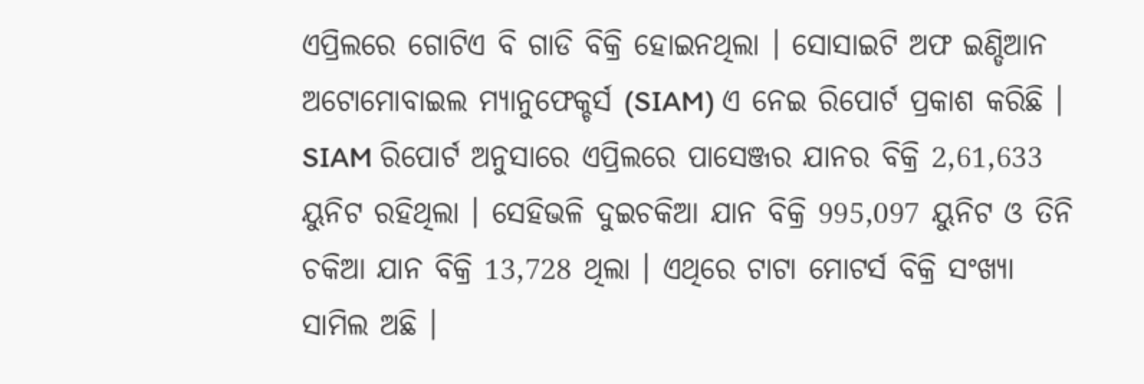ଏପ୍ରିଲରେ ଗୋଟିଏ ବି ଗାଡି ବିକ୍ରି ହୋଇନଥିଲା । ସୋସାଇଟି ଅଫ ଇଣ୍ଡିଆନ ଅଟୋମୋବାଇଲ ମ୍ୟାନୁଫେକ୍ଚର୍ସ (SIAM) ଏ ନେଇ ରିପୋର୍ଟ ପ୍ରକାଶ କରିଛି ।
SIAM ରିପୋର୍ଟ ଅନୁସାରେ ଏପ୍ରିଲରେ ପାସେଞ୍ଜର ଯାନର ବିକ୍ରି 2,61,633 ୟୁନିଟ ରହିଥିଲା । ସେହିଭଳି ଦୁଇଚକିଆ ଯାନ ବିକ୍ରି 995,097 ୟୁନିଟ ଓ ତିନି ଚକିଆ ଯାନ ବିକ୍ରି 13,728 ଥିଲା । ଏଥିରେ ଟାଟା ମୋଟର୍ସ ବିକ୍ରି ସଂଖ୍ୟା ସାମିଲ ଅଛି ।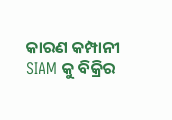କାରଣ କମ୍ପାନୀ SIAM କୁ ବିକ୍ରିର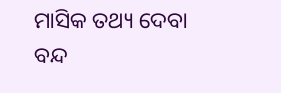ମାସିକ ତଥ୍ୟ ଦେବା ବନ୍ଦ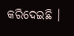କରିଦେଇଛି ।